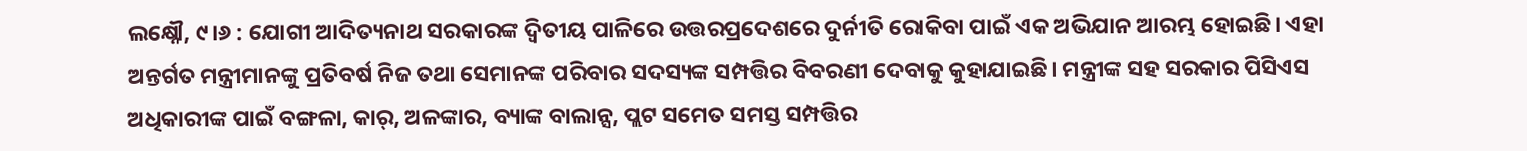ଲକ୍ଷ୍ନୌ, ୯।୬ : ଯୋଗୀ ଆଦିତ୍ୟନାଥ ସରକାରଙ୍କ ଦ୍ୱିତୀୟ ପାଳିରେ ଉତ୍ତରପ୍ରଦେଶରେ ଦୁର୍ନୀତି ରୋକିବା ପାଇଁ ଏକ ଅଭିଯାନ ଆରମ୍ଭ ହୋଇଛି। ଏହା ଅନ୍ତର୍ଗତ ମନ୍ତ୍ରୀମାନଙ୍କୁ ପ୍ରତିବର୍ଷ ନିଜ ତଥା ସେମାନଙ୍କ ପରିବାର ସଦସ୍ୟଙ୍କ ସମ୍ପତ୍ତିର ବିବରଣୀ ଦେବାକୁ କୁହାଯାଇଛି। ମନ୍ତ୍ରୀଙ୍କ ସହ ସରକାର ପିସିଏସ ଅଧିକାରୀଙ୍କ ପାଇଁ ବଙ୍ଗଳା, କାର୍, ଅଳଙ୍କାର, ବ୍ୟାଙ୍କ ବାଲାନ୍ସ, ପ୍ଲଟ ସମେତ ସମସ୍ତ ସମ୍ପତ୍ତିର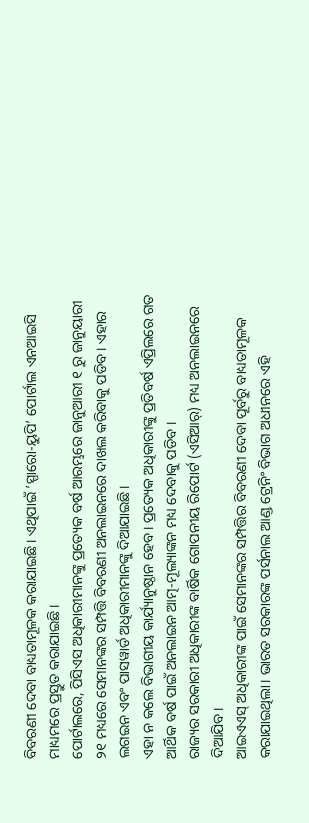ବିବରଣୀ ଦେବା ବାଧ୍ୟତାମୂଳକ କରାଯାଇଛି। ଏଥିପାଇଁ ’ସ୍ପାରୋ-ୟୁପି’ ପୋର୍ଟାଲ ଏନଆଇସି ମାଧ୍ୟମରେ ପ୍ରସ୍ତୁତ କରାଯାଇଛି।
ପୋର୍ଟାଲରେ, ପିସିଏସ ଅଧିକାରୀମାନଙ୍କୁ ପ୍ରତ୍ୟେକ ବର୍ଷ ଆରମ୍ଭରେ ଜାନୁଆରୀ ୧ ରୁ ଜାନୁୟାରୀ ୨୧ ମଧ୍ୟରେ ସେମାନଙ୍କର ସମ୍ପତ୍ତି ବିବରଣୀ ଅନଲାଇନରେ ଦାଖଲ କରିବାକୁ ପଡିବ। ଏହାର ଲଗଇନ ଏବଂ ପାସୱାର୍ଡ ଅଧିକାରୀମାନଙ୍କୁ ଦିଆଯାଇଛି।
ଏହା ନ କଲେ ବିଭାଗୀୟ କାର୍ଯ୍ୟାନୁଷ୍ଠାନ ହେବ। ପ୍ରତ୍ୟେକ ଅଧିକାରୀଙ୍କୁ ପ୍ରତିବର୍ଷ ଏପ୍ରିଲରେ ଗତ ଆର୍ଥିକ ବର୍ଷ ପାଇଁ ଅନଲାଇନ ଆତ୍ମ-ମୂଲ୍ୟାଙ୍କନ ମଧ୍ୟ ଦେବାକୁ ପଡିବ ।
ରାଜ୍ୟର ସରକାରୀ ଅଧିକାରୀଙ୍କ ବାର୍ଷିକ ଗୋପନୀୟ ରିପୋର୍ଟ (ଏସିଆର୍) ମଧ୍ୟ ଅନଲାଇନରେ ଦିଆଯିବ।
ଆଇଏଏସ୍ ଅଧିକାରୀଙ୍କ ପାଇଁ ସେମାନଙ୍କର ସମ୍ପତ୍ତିର ବିବରଣୀ ଦେବା ପୂର୍ବରୁ ବାଧ୍ୟତାମୂଳକ କରାଯାଇଥିଲା। ଭାରତ ସରକାରଙ୍କ ପର୍ସନାଲ ଆଣ୍ଡ ଟ୍ରେନିଂ ବିଭାଗ ଅଧୀନରେ ଏହି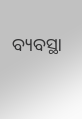ବ୍ୟବସ୍ଥା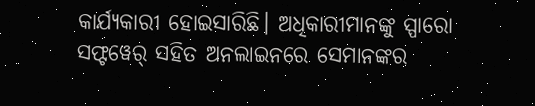କାର୍ଯ୍ୟକାରୀ ହୋଇସାରିଛି। ଅଧିକାରୀମାନଙ୍କୁ ସ୍ପାରୋ ସଫ୍ଟୱେର୍ ସହିତ ଅନଲାଇନରେ ସେମାନଙ୍କର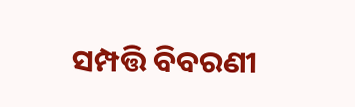ସମ୍ପତ୍ତି ବିବରଣୀ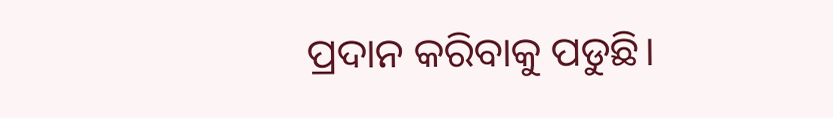ପ୍ରଦାନ କରିବାକୁ ପଡୁଛି।